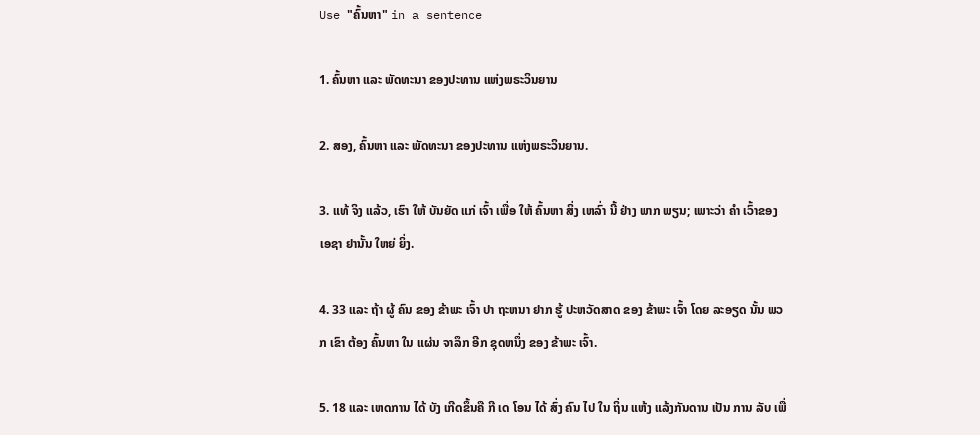Use "ຄົ້ນຫາ" in a sentence

1. ຄົ້ນຫາ ແລະ ພັດທະນາ ຂອງປະທານ ແຫ່ງພຣະວິນຍານ

2. ສອງ, ຄົ້ນຫາ ແລະ ພັດທະນາ ຂອງປະທານ ແຫ່ງພຣະວິນຍານ.

3. ແທ້ ຈິງ ແລ້ວ, ເຮົາ ໃຫ້ ບັນຍັດ ແກ່ ເຈົ້າ ເພື່ອ ໃຫ້ ຄົ້ນຫາ ສິ່ງ ເຫລົ່າ ນີ້ ຢ່າງ ພາກ ພຽນ; ເພາະວ່າ ຄໍາ ເວົ້າຂອງ ເອຊາ ຢານັ້ນ ໃຫຍ່ ຍິ່ງ.

4. 33 ແລະ ຖ້າ ຜູ້ ຄົນ ຂອງ ຂ້າພະ ເຈົ້າ ປາ ຖະຫນາ ຢາກ ຮູ້ ປະຫວັດສາດ ຂອງ ຂ້າພະ ເຈົ້າ ໂດຍ ລະອຽດ ນັ້ນ ພວກ ເຂົາ ຕ້ອງ ຄົ້ນຫາ ໃນ ແຜ່ນ ຈາລຶກ ອີກ ຊຸດຫນຶ່ງ ຂອງ ຂ້າພະ ເຈົ້າ.

5. 18 ແລະ ເຫດການ ໄດ້ ບັງ ເກີດຂຶ້ນຄື ກີ ເດ ໂອນ ໄດ້ ສົ່ງ ຄົນ ໄປ ໃນ ຖິ່ນ ແຫ້ງ ແລ້ງກັນດານ ເປັນ ການ ລັບ ເພື່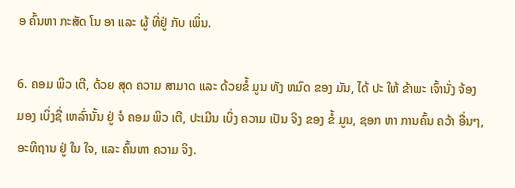ອ ຄົ້ນຫາ ກະສັດ ໂນ ອາ ແລະ ຜູ້ ທີ່ຢູ່ ກັບ ເພິ່ນ.

6. ຄອມ ພິວ ເຕີ, ດ້ວຍ ສຸດ ຄວາມ ສາມາດ ແລະ ດ້ວຍຂໍ້ ມູນ ທັງ ຫມົດ ຂອງ ມັນ, ໄດ້ ປະ ໃຫ້ ຂ້າພະ ເຈົ້ານັ່ງ ຈ້ອງ ມອງ ເບິ່ງຊື່ ເຫລົ່ານັ້ນ ຢູ່ ຈໍ ຄອມ ພິວ ເຕີ, ປະເມີນ ເບິ່ງ ຄວາມ ເປັນ ຈິງ ຂອງ ຂໍ້ ມູນ, ຊອກ ຫາ ການຄົ້ນ ຄວ້າ ອື່ນໆ, ອະທິຖານ ຢູ່ ໃນ ໃຈ, ແລະ ຄົ້ນຫາ ຄວາມ ຈິງ.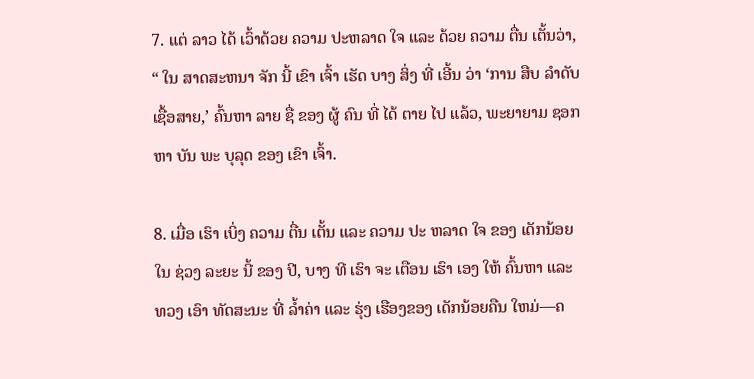7. ແຕ່ ລາວ ໄດ້ ເວົ້າດ້ວຍ ຄວາມ ປະຫລາດ ໃຈ ແລະ ດ້ວຍ ຄວາມ ຕື່ນ ເຕັ້ນວ່າ, “ ໃນ ສາດສະຫນາ ຈັກ ນີ້ ເຂົາ ເຈົ້າ ເຮັດ ບາງ ສິ່ງ ທີ່ ເອີ້ນ ວ່າ ‘ການ ສືບ ລໍາດັບ ເຊື້ອສາຍ,’ ຄົ້ນຫາ ລາຍ ຊື່ ຂອງ ຜູ້ ຄົນ ທີ່ ໄດ້ ຕາຍ ໄປ ແລ້ວ, ພະຍາຍາມ ຊອກ ຫາ ບັນ ພະ ບຸລຸດ ຂອງ ເຂົາ ເຈົ້າ.

8. ເມື່ອ ເຮົາ ເບິ່ງ ຄວາມ ຕື່ນ ເຕັ້ນ ແລະ ຄວາມ ປະ ຫລາດ ໃຈ ຂອງ ເດັກນ້ອຍ ໃນ ຊ່ວງ ລະຍະ ນີ້ ຂອງ ປີ, ບາງ ທີ ເຮົາ ຈະ ເຕືອນ ເຮົາ ເອງ ໃຫ້ ຄົ້ນຫາ ແລະ ທວງ ເອົາ ທັດສະນະ ທີ່ ລ້ຳຄ່າ ແລະ ຮຸ່ງ ເຮືອງຂອງ ເດັກນ້ອຍຄືນ ໃຫມ່—ຄ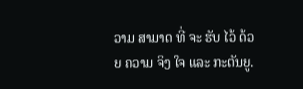ວາມ ສາມາດ ທີ່ ຈະ ຮັບ ໄວ້ ດ້ວຍ ຄວາມ ຈິງ ໃຈ ແລະ ກະຕັນຍູ.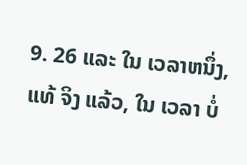9. 26 ແລະ ໃນ ເວລາຫນຶ່ງ, ແທ້ ຈິງ ແລ້ວ, ໃນ ເວລາ ບໍ່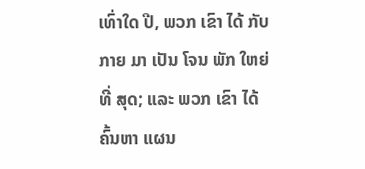ເທົ່າໃດ ປີ, ພວກ ເຂົາ ໄດ້ ກັບ ກາຍ ມາ ເປັນ ໂຈນ ພັກ ໃຫຍ່ ທີ່ ສຸດ; ແລະ ພວກ ເຂົາ ໄດ້ ຄົ້ນຫາ ແຜນ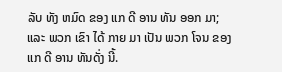ລັບ ທັງ ຫມົດ ຂອງ ແກ ດີ ອານ ທັນ ອອກ ມາ; ແລະ ພວກ ເຂົາ ໄດ້ ກາຍ ມາ ເປັນ ພວກ ໂຈນ ຂອງ ແກ ດີ ອານ ທັນດັ່ງ ນີ້.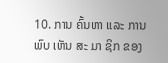10. ການ ຄົ້ນຫາ ແລະ ການ ພົບ ເຫັນ ສະ ມາ ຊິກ ຂອງ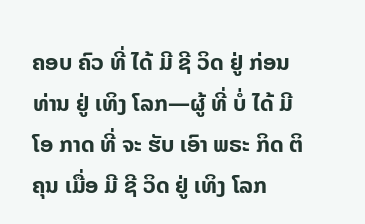ຄອບ ຄົວ ທີ່ ໄດ້ ມີ ຊີ ວິດ ຢູ່ ກ່ອນ ທ່ານ ຢູ່ ເທິງ ໂລກ—ຜູ້ ທີ່ ບໍ່ ໄດ້ ມີ ໂອ ກາດ ທີ່ ຈະ ຮັບ ເອົາ ພຣະ ກິດ ຕິ ຄຸນ ເມື່ອ ມີ ຊີ ວິດ ຢູ່ ເທິງ ໂລກ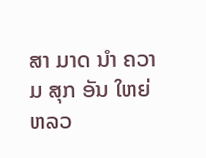ສາ ມາດ ນໍາ ຄວາມ ສຸກ ອັນ ໃຫຍ່ ຫລວ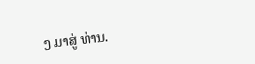ງ ມາສູ່ ທ່ານ.